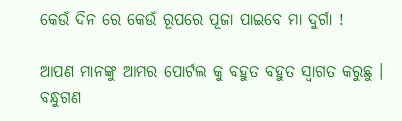କେଉଁ ଦିନ ରେ କେଉଁ ରୂପରେ ପୂଜା ପାଇବେ ମା ଦୁର୍ଗା !

ଆପଣ ମାନଙ୍କୁ ଆମର ପୋର୍ଟଲ କୁ ବହୁତ ବହୁତ ସ୍ୱାଗତ କରୁଛୁ । ବନ୍ଧୁଗଣ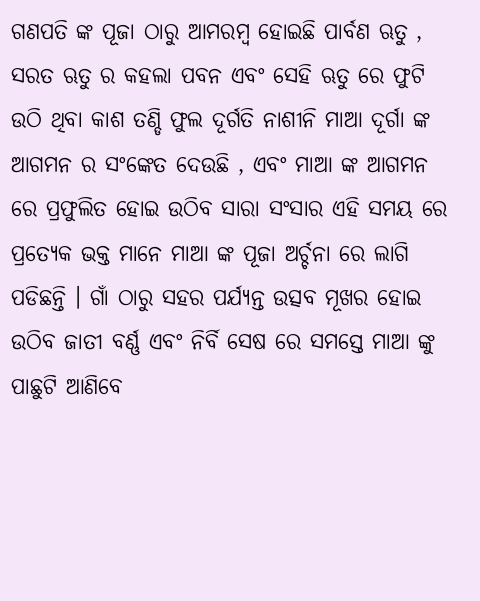ଗଣପତି ଙ୍କ ପୂଜା ଠାରୁ ଆମରମ୍ବ ହୋଇଛି ପାର୍ବଣ ଋତୁ , ସରତ ଋତୁ ର କହଲା ପବନ ଏବଂ ସେହି ଋତୁ ରେ ଫୁଟି ଉଠି ଥିବା କାଶ ତଣ୍ଡି ଫୁଲ ଦୂର୍ଗତି ନାଶୀନି ମାଆ ଦୂର୍ଗା ଙ୍କ ଆଗମନ ର ସଂଙ୍କେତ ଦେଉଛି , ଏବଂ ମାଆ ଙ୍କ ଆଗମନ ରେ ପ୍ରଫୁଲିତ ହୋଇ ଉଠିବ ସାରା ସଂସାର ଏହି ସମୟ ରେ ପ୍ରତ୍ୟେକ ଭକ୍ତ ମାନେ ମାଆ ଙ୍କ ପୂଜା ଅର୍ଚ୍ଚନା ରେ ଲାଗି ପଡିଛନ୍ତି । ଗାଁ ଠାରୁ ସହର ପର୍ଯ୍ୟନ୍ତ ଉତ୍ସବ ମୂଖର ହୋଇ ଉଠିବ ଜାତୀ ବର୍ଣ୍ଣ ଏବଂ ନିର୍ବି ସେଷ ରେ ସମସ୍ତେ ମାଆ ଙ୍କୁ ପାଛୁଟି ଆଣିବେ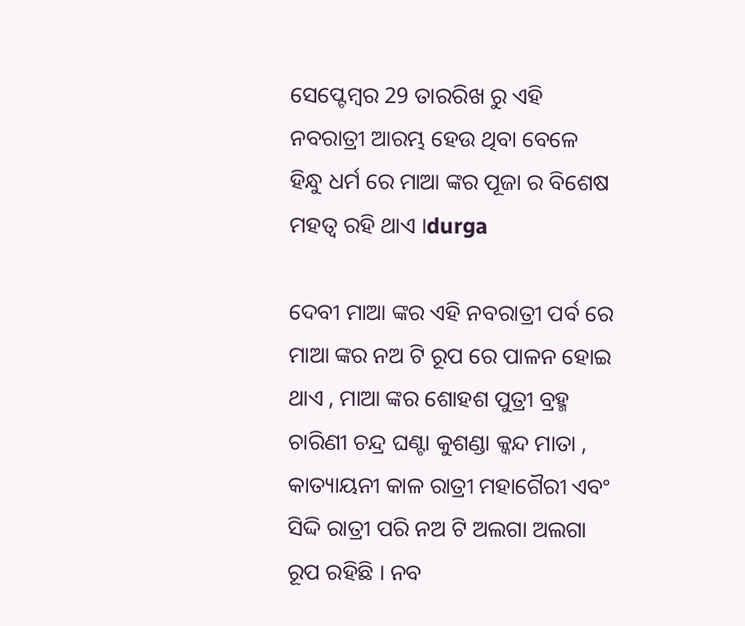ସେପ୍ଟେମ୍ବର 29 ତାରରିଖ ରୁ ଏହି ନବରାତ୍ରୀ ଆରମ୍ଭ ହେଉ ଥିବା ବେଳେ ହିନ୍ଧୁ ଧର୍ମ ରେ ମାଆ ଙ୍କର ପୂଜା ର ବିଶେଷ ମହତ୍ୱ ରହି ଥାଏ ।durga

ଦେବୀ ମାଆ ଙ୍କର ଏହି ନବରାତ୍ରୀ ପର୍ବ ରେ ମାଆ ଙ୍କର ନଅ ଟି ରୂପ ରେ ପାଳନ ହୋଇ ଥାଏ , ମାଆ ଙ୍କର ଶୋହଶ ପୁତ୍ରୀ ବ୍ରହ୍ମ ଚାରିଣୀ ଚନ୍ଦ୍ର ଘଣ୍ଟା କୁଶଣ୍ଡା କ୍କନ୍ଦ ମାତା , କାତ୍ୟାୟନୀ କାଳ ରାତ୍ରୀ ମହାଗୈରୀ ଏବଂ ସିଦ୍ଦି ରାତ୍ରୀ ପରି ନଅ ଟି ଅଲଗା ଅଲଗା ରୂପ ରହିଛି । ନବ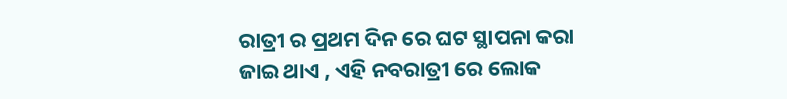ରାତ୍ରୀ ର ପ୍ରଥମ ଦିନ ରେ ଘଟ ସ୍ଥାପନା କରା ଜାଇ ଥାଏ , ଏହି ନବରାତ୍ରୀ ରେ ଲୋକ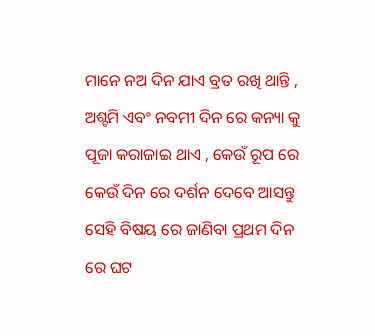ମାନେ ନଅ ଦିନ ଯାଏ ବ୍ରତ ରଖି ଥାନ୍ତି , ଅଶ୍ଟମି ଏବଂ ନବମୀ ଦିନ ରେ କନ୍ୟା କୁ ପୂଜା କରାଜାଇ ଥାଏ , କେଉଁ ରୂପ ରେ କେଉଁ ଦିନ ରେ ଦର୍ଶନ ଦେବେ ଆସନ୍ତୁ ସେହି ବିଷୟ ରେ ଜାଣିବା ପ୍ରଥମ ଦିନ ରେ ଘଟ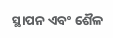ସ୍ଥାପନ ଏବଂ ଶୈଳ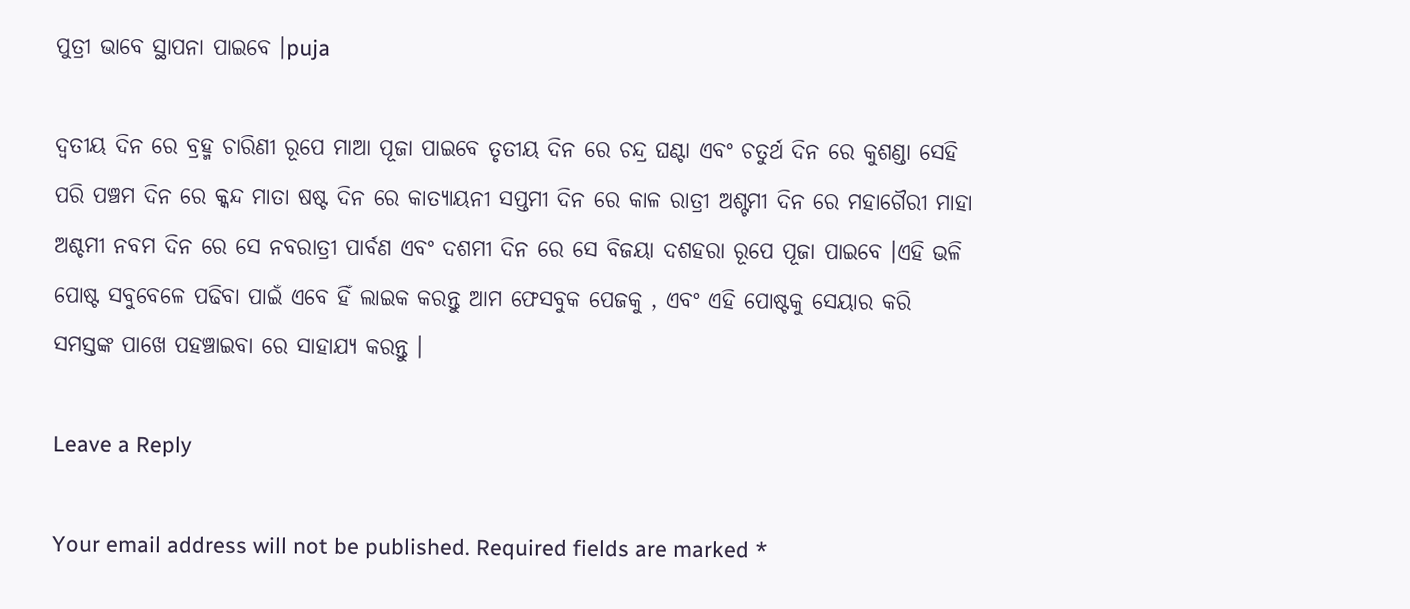ପୁତ୍ରୀ ଭାବେ ସ୍ଥାପନା ପାଇବେ ।puja

ଦ୍ୱତୀୟ ଦିନ ରେ ବ୍ରହ୍ମ ଚାରିଣୀ ରୂପେ ମାଆ ପୂଜା ପାଇବେ ତୃତୀୟ ଦିନ ରେ ଚନ୍ଦ୍ର ଘଣ୍ଟା ଏବଂ ଚତୁର୍ଥ ଦିନ ରେ କୁଶଣ୍ଡା ସେହି ପରି ପଞ୍ଚମ ଦିନ ରେ କ୍କନ୍ଦ ମାତା ଷଷ୍ଟ ଦିନ ରେ କାତ୍ୟାୟନୀ ସପ୍ତମୀ ଦିନ ରେ କାଳ ରାତ୍ରୀ ଅଶ୍ଟମୀ ଦିନ ରେ ମହାଗୈରୀ ମାହା ଅଶ୍ଚମୀ ନବମ ଦିନ ରେ ସେ ନବରାତ୍ରୀ ପାର୍ବଣ ଏବଂ ଦଶମୀ ଦିନ ରେ ସେ ବିଜୟା ଦଶହରା ରୂପେ ପୂଜା ପାଇବେ ।ଏହି ଭଳି ପୋଷ୍ଟ ସବୁବେଳେ ପଢିବା ପାଇଁ ଏବେ ହିଁ ଲାଇକ କରନ୍ତୁ ଆମ ଫେସବୁକ ପେଜକୁ , ଏବଂ ଏହି ପୋଷ୍ଟକୁ ସେୟାର କରି ସମସ୍ତଙ୍କ ପାଖେ ପହଞ୍ଚାଇବା ରେ ସାହାଯ୍ୟ କରନ୍ତୁ ।

Leave a Reply

Your email address will not be published. Required fields are marked *